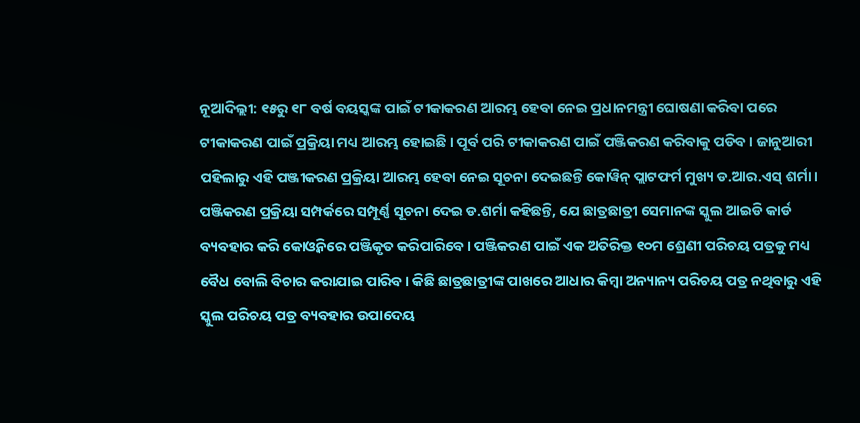ନୂଆଦିଲ୍ଲୀ: ୧୫ରୁ ୧୮ ବର୍ଷ ବୟସ୍କଙ୍କ ପାଇଁ ଟୀକାକରଣ ଆରମ୍ଭ ହେବା ନେଇ ପ୍ରଧାନମନ୍ତ୍ରୀ ଘୋଷଣା କରିବା ପରେ ଟୀକାକରଣ ପାଇଁ ପ୍ରକ୍ରିୟା ମଧ୍ୟ ଆରମ୍ଭ ହୋଇଛି । ପୂର୍ବ ପରି ଟୀକାକରଣ ପାଇଁ ପଞ୍ଜିକରଣ କରିବାକୁ ପଡିବ । ଜାନୁଆରୀ ପହିଲାରୁ ଏହି ପଞ୍ଜୀକରଣ ପ୍ରକ୍ରିୟା ଆରମ୍ଭ ହେବା ନେଇ ସୂଚନା ଦେଇଛନ୍ତି କୋୱିନ୍ ପ୍ଲାଟଫର୍ମ ମୁଖ୍ୟ ଡ.ଆର.ଏସ୍ ଶର୍ମା ।
ପଞ୍ଜିକରଣ ପ୍ରକ୍ରିୟା ସମ୍ପର୍କରେ ସମ୍ପୂର୍ଣ୍ଣ ସୂଚନା ଦେଇ ଡ.ଶର୍ମା କହିଛନ୍ତି, ଯେ ଛାତ୍ରଛାତ୍ରୀ ସେମାନଙ୍କ ସ୍କୁଲ ଆଇଡି କାର୍ଡ ବ୍ୟବହାର କରି କୋଓ୍ବିନରେ ପଞ୍ଜିକୃତ କରିପାରିବେ। ପଞ୍ଜିକରଣ ପାଇଁ ଏକ ଅତିରିକ୍ତ ୧୦ମ ଶ୍ରେଣୀ ପରିଚୟ ପତ୍ରକୁ ମଧ୍ୟ ବୈଧ ବୋଲି ବିଚାର କରାଯାଇ ପାରିବ । କିଛି ଛାତ୍ରଛାତ୍ରୀଙ୍କ ପାଖରେ ଆଧାର କିମ୍ବା ଅନ୍ୟାନ୍ୟ ପରିଚୟ ପତ୍ର ନଥିବାରୁ ଏହି ସ୍କୁଲ ପରିଚୟ ପତ୍ର ବ୍ୟବହାର ଉପାଦେୟ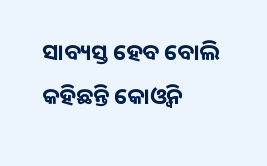ସାବ୍ୟସ୍ତ ହେବ ବୋଲି କହିଛନ୍ତି କୋଓ୍ବିନ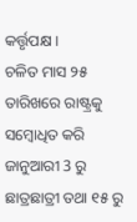କର୍ତ୍ତୃପକ୍ଷ ।
ଚଳିତ ମାସ ୨୫ ତାରିଖରେ ରାଷ୍ଟ୍ରକୁ ସମ୍ବୋଧିତ କରି ଜାନୁଆରୀ 3 ରୁ ଛାତ୍ରଛାତ୍ରୀ ତଥା ୧୫ ରୁ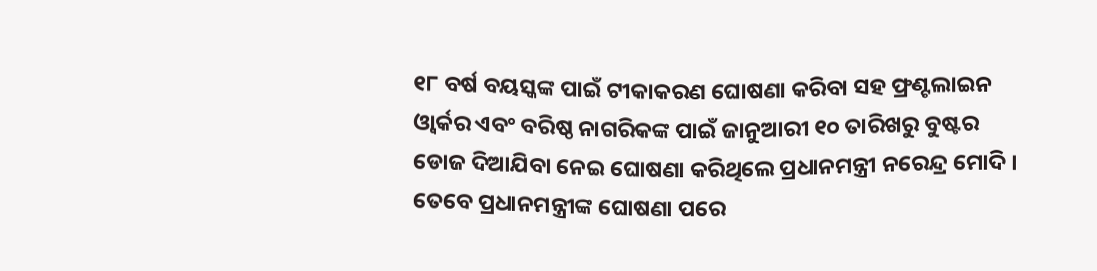୧୮ ବର୍ଷ ବୟସ୍କଙ୍କ ପାଇଁ ଟୀକାକରଣ ଘୋଷଣା କରିବା ସହ ଫ୍ରଣ୍ଟଲାଇନ ଓ୍ବାର୍କର ଏବଂ ବରିଷ୍ଠ ନାଗରିକଙ୍କ ପାଇଁ ଜାନୁଆରୀ ୧୦ ତାରିଖରୁ ବୁଷ୍ଟର ଡୋଜ ଦିଆଯିବା ନେଇ ଘୋଷଣା କରିଥିଲେ ପ୍ରଧାନମନ୍ତ୍ରୀ ନରେନ୍ଦ୍ର ମୋଦି । ତେବେ ପ୍ରଧାନମନ୍ତ୍ରୀଙ୍କ ଘୋଷଣା ପରେ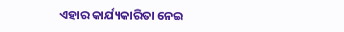ଏହାର କାର୍ଯ୍ୟକାରିତା ନେଇ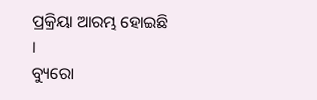ପ୍ରକ୍ରିୟା ଆରମ୍ଭ ହୋଇଛି ।
ବ୍ୟୁରୋ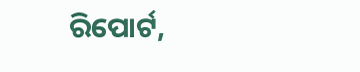ରିପୋର୍ଟ,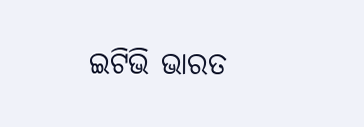ଇଟିଭି ଭାରତ